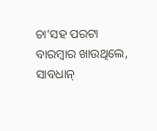ଚା’ସହ ପରଟା ବାରମ୍ବାର ଖାଉଥିଲେ, ସାବଧାନ୍‌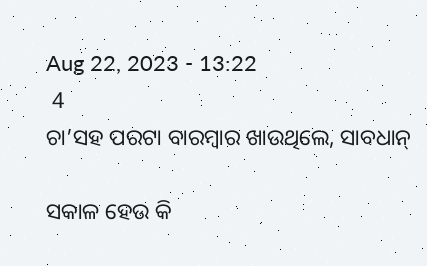Aug 22, 2023 - 13:22
 4
ଚା’ସହ ପରଟା ବାରମ୍ବାର ଖାଉଥିଲେ, ସାବଧାନ୍‌

ସକାଳ ହେଉ କି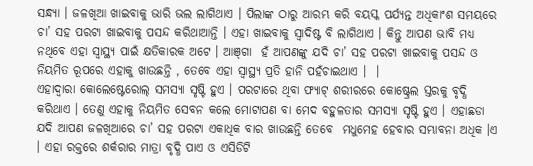ସନ୍ଧ୍ୟା । ଜଳଖିଆ ଖାଇବାକୁ ଭାରି ଭଲ ଲାଗିଥାଏ । ପିଲାଙ୍କ ଠାରୁ ଆରମ୍ଭ କରି ବୟସ୍କ ପର୍ଯ୍ୟନ୍ତ ଅଧିକାଂଶ ସମୟରେ ଚା’ ସହ ପରଟା ଖାଇବାକୁ ପସନ୍ଦ କରିଥାଆନ୍ତି । ଏହା ଖାଇବାକୁ ସ୍ୱାଦିଷ୍ଟ ବି ଲାଗିଥାଏ । କିନ୍ତୁ ଆପଣ ଭାବି ମଧ୍ୟ ନଥିବେ ଏହା ସ୍ୱାସ୍ଥ୍ୟ ପାଇଁ କ୍ଷତିକାରକ ଅଟେ । ଆଞ୍‌ଗା  ହଁ ଆପଣଙ୍କୁ ଯଦି ଚା’ ସହ ପରଟା ଖାଇବାକୁ ପସନ୍ଦ ଓ ନିୟମିତ ରୂପରେ ଏହାକୁ ଖାଉଛନ୍ତି , ତେବେ ଏହା ସ୍ୱାସ୍ଥ୍ୟ ପ୍ରତି ହାନି ପହଁଚାଇଥାଏ ।  ।
ଏହାଦ୍ୱାରା କୋଲେଷ୍ଟେରୋଲ୍‌ ସମସ୍ୟା ସୃଷ୍ଟି ହୁଏ । ପରଟାରେ ଥିବା ଫ୍ୟାଟ୍‌ ଶରୀରରେ କୋଷ୍ଟ୍ରେଲ ସ୍ତରକୁ ବୃଦ୍ଧି କରିଥାଏ । ତେଣୁ ଏହାକୁ ନିୟମିତ ସେବନ କଲେ ମୋଟାପଣ ବା ମେଦ ବହୁଳତାର ସମସ୍ୟା ସୃଷ୍ଟି ହୁଏ । ଏହାଛଡା ଯଦି ଆପଣ ଜଳଖିଆରେ ଚା’ ସହ ପରଟା ଏକାଧିକ ବାର ଖାଉଛନ୍ତି ତେବେ  ମଧୁମେହ ହେବାର ସମ୍ଭାବନା ଅଧିକ ।ଏ । ଏହା ରକ୍ତରେ ଶର୍କରାର ମାତ୍ରା ବୃଦ୍ଧି ପାଏ ଓ ଏସିଡିଟି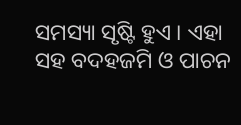ସମସ୍ୟା ସୃଷ୍ଟି ହୁଏ । ଏହା ସହ ବଦହଜମି ଓ ପାଚନ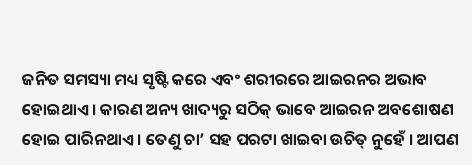ଜନିତ ସମସ୍ୟା ମଧ୍ୟ ସୃଷ୍ଟି କରେ ଏବଂ ଶରୀରରେ ଆଇରନର ଅଭାବ ହୋଇଥାଏ । କାରଣ ଅନ୍ୟ ଖାଦ୍ୟରୁ ସଠିକ୍‌ ଭାବେ ଆଇରନ ଅବଶୋଷଣ ହୋଇ ପାରିନଥାଏ । ତେଣୁ ଚା’ ସହ ପରଟା ଖାଇବା ଉଚିତ୍‌ ନୁହେଁ । ଆପଣ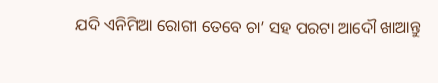ଯଦି ଏନିମିଆ ରୋଗୀ ତେବେ ଚା’ ସହ ପରଟା ଆଦୌ ଖାଆନ୍ତୁ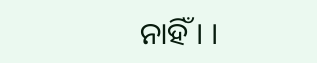ନାହିଁ । ।